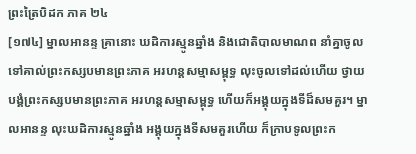ព្រះត្រៃបិដក ភាគ ២៤
[១៧៤] ម្នាលអានន្ទ គ្រានោះ ឃដិការស្មូនឆ្នាំង និងជោតិបាលមាណព នាំគ្នាចូលទៅគាល់ព្រះកស្សបមានព្រះភាគ អរហន្តសម្មាសម្ពុទ្ធ លុះចូលទៅដល់ហើយ ថ្វាយបង្គំព្រះកស្សបមានព្រះភាគ អរហន្តសម្មាសម្ពុទ្ធ ហើយក៏អង្គុយក្នុងទីដ៏សមគួរ។ ម្នាលអានន្ទ លុះឃដិការស្មូនឆ្នាំង អង្គុយក្នុងទីសមគួរហើយ ក៏ក្រាបទូលព្រះក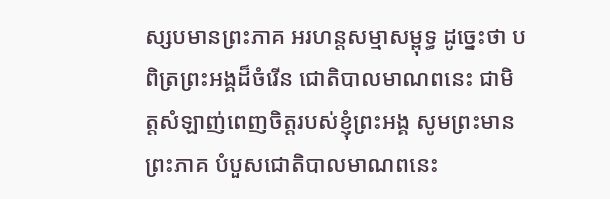ស្សបមានព្រះភាគ អរហន្តសម្មាសម្ពុទ្ធ ដូច្នេះថា បពិត្រព្រះអង្គដ៏ចំរើន ជោតិបាលមាណពនេះ ជាមិត្តសំឡាញ់ពេញចិត្តរបស់ខ្ញុំព្រះអង្គ សូមព្រះមានព្រះភាគ បំបួសជោតិបាលមាណពនេះ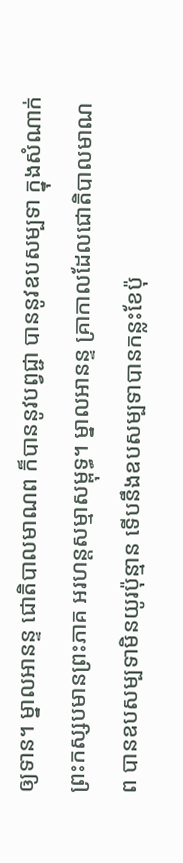ឲ្យទាន។ ម្នាលអានន្ទ ជោតិបាលមាណព ក៏បាននូវបព្វជ្ជា បាននូវឧបសម្បទា ក្នុងសំណាក់ព្រះកស្សបមានព្រះភាគ អរហន្តសម្មាសម្ពុទ្ធ។ ម្នាលអានន្ទ គ្រាកាលដែលជោតិបាលមាណព បានឧបសម្បទាមិនយូរប៉ុន្មាន ទើបនឹងឧបសម្បទាបានកន្លះខែប៉ុ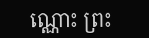ណ្ណោះ ព្រះ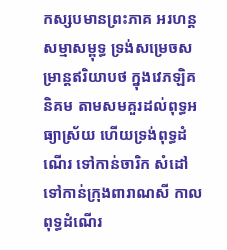កស្សបមានព្រះភាគ អរហន្តសម្មាសម្ពុទ្ធ ទ្រង់សម្រេចសម្រាន្តឥរិយាបថ ក្នុងវេភឡិគនិគម តាមសមគួរដល់ពុទ្ធអធ្យាស្រ័យ ហើយទ្រង់ពុទ្ធដំណើរ ទៅកាន់ចារិក សំដៅទៅកាន់ក្រុងពារាណសី កាលពុទ្ធដំណើរ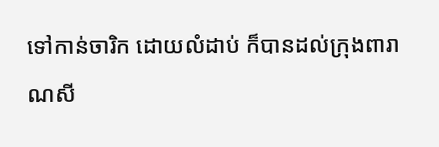ទៅកាន់ចារិក ដោយលំដាប់ ក៏បានដល់ក្រុងពារាណសី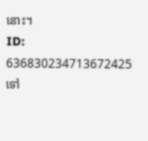នោះ។
ID: 636830234713672425
ទៅ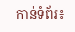កាន់ទំព័រ៖